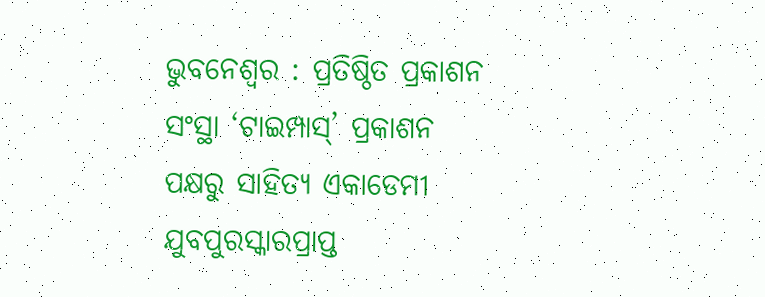ଭୁବନେଶ୍ବର : ପ୍ରତିଷ୍ଠିତ ପ୍ରକାଶନ ସଂସ୍ଥା ‘ଟାଇମ୍ପାସ୍’ ପ୍ରକାଶନ ପକ୍ଷରୁ ସାହିତ୍ୟ ଏକାଡେମୀ ଯୁବପୁରସ୍କାରପ୍ରାପ୍ତ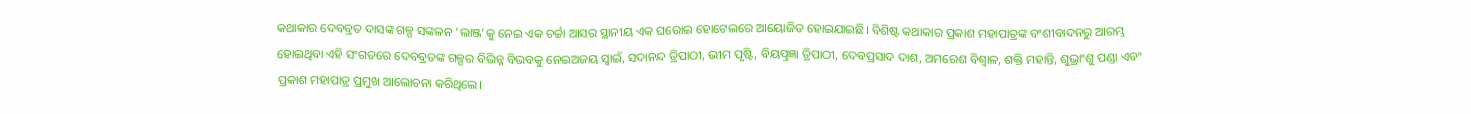କଥାକାର ଦେବବ୍ରତ ଦାସଙ୍କ ଗଳ୍ପ ସଙ୍କଳନ ‘ଲାଞ୍ଜ’କୁ ନେଇ ଏକ ଚର୍ଚ୍ଚା ଆସର ସ୍ଥାନୀୟ ଏକ ଘରୋଇ ହୋଟେଲରେ ଆୟୋଜିତ ହୋଇଯାଇଛି। ବିଶିଷ୍ଟ କଥାକାର ପ୍ରକାଶ ମହାପାତ୍ରଙ୍କ ବଂଶୀବାଦନରୁ ଆରମ୍ଭ ହୋଇଥିବା ଏହି ସଂଗତରେ ଦେବବ୍ରତଙ୍କ ଗଳ୍ପର ବିଭିନ୍ନ ବିଭବକୁ ନେଇଅଜୟ ସ୍ୱାଇଁ, ସଦାନନ୍ଦ ତ୍ରିପାଠୀ, ଭୀମ ପୃଷ୍ଟି, ବିୟତ୍ପ୍ରଜ୍ଞା ତ୍ରିପାଠୀ, ଦେବପ୍ରସାଦ ଦାଶ, ଅମରେଶ ବିଶ୍ୱାଳ, ଶକ୍ତି ମହାନ୍ତି, ଶୁଭ୍ରାଂଶୁ ପଣ୍ଡା ଏବଂ ପ୍ରକାଶ ମହାପାତ୍ର ପ୍ରମୁଖ ଆଲୋଚନା କରିଥିଲେ।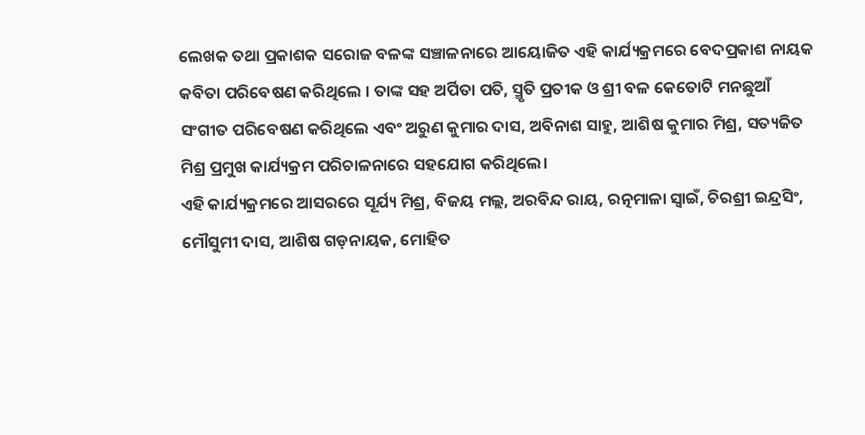ଲେଖକ ତଥା ପ୍ରକାଶକ ସରୋଜ ବଳଙ୍କ ସଞ୍ଚାଳନାରେ ଆୟୋଜିତ ଏହି କାର୍ଯ୍ୟକ୍ରମରେ ବେଦପ୍ରକାଶ ନାୟକ କବିତା ପରିବେଷଣ କରିଥିଲେ । ତାଙ୍କ ସହ ଅର୍ପିତା ପତି, ସ୍ମୃତି ପ୍ରତୀକ ଓ ଶ୍ରୀ ବଳ କେତୋଟି ମନଛୁଆଁ ସଂଗୀତ ପରିବେଷଣ କରିଥିଲେ ଏବଂ ଅରୁଣ କୁମାର ଦାସ, ଅବିନାଶ ସାହୁ, ଆଶିଷ କୁମାର ମିଶ୍ର, ସତ୍ୟଜିତ ମିଶ୍ର ପ୍ରମୁଖ କାର୍ଯ୍ୟକ୍ରମ ପରିଚାଳନାରେ ସହଯୋଗ କରିଥିଲେ।
ଏହି କାର୍ଯ୍ୟକ୍ରମରେ ଆସରରେ ସୂର୍ଯ୍ୟ ମିଶ୍ର, ବିଜୟ ମଲ୍ଲ, ଅରବିନ୍ଦ ରାୟ, ରତ୍ନମାଳା ସ୍ୱାଇଁ, ଚିରଶ୍ରୀ ଇନ୍ଦ୍ରସିଂ, ମୌସୁମୀ ଦାସ, ଆଶିଷ ଗଡ଼ନାୟକ, ମୋହିତ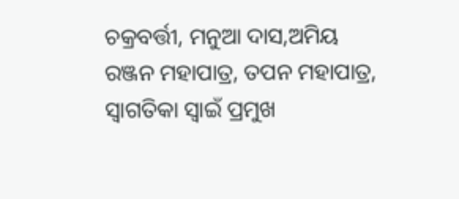ଚକ୍ରବର୍ତ୍ତୀ, ମନୁଆ ଦାସ,ଅମିୟ ରଞ୍ଜନ ମହାପାତ୍ର, ତପନ ମହାପାତ୍ର, ସ୍ୱାଗତିକା ସ୍ୱାଇଁ ପ୍ରମୁଖ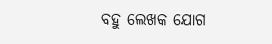ବହୁ ଲେଖକ ଯୋଗ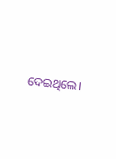ଦେଇଥିଲେ।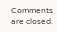Comments are closed.